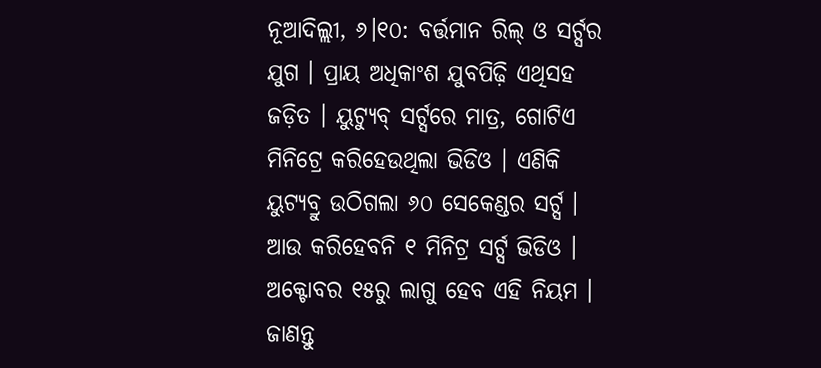ନୂଆଦିଲ୍ଲୀ, ୬।୧୦: ବର୍ତ୍ତମାନ ରିଲ୍ ଓ ସର୍ଟ୍ସର ଯୁଗ । ପ୍ରାୟ ଅଧିକାଂଶ ଯୁବପିଢ଼ି ଏଥିସହ ଜଡ଼ିତ । ୟୁଟ୍ୟୁବ୍ ସର୍ଟ୍ସରେ ମାତ୍ର, ଗୋଟିଏ ମିନିଟ୍ରେ କରିହେଉଥିଲା ଭିଡିଓ । ଏଣିକି ୟୁଟ୍ୟବ୍ରୁ ଉଠିଗଲା ୬୦ ସେକେଣ୍ଡର ସର୍ଟ୍ସ । ଆଉ କରିହେବନି ୧ ମିନିଟ୍ର ସର୍ଟ୍ସ ଭିଡିଓ । ଅକ୍ଟୋବର ୧୫ରୁ ଲାଗୁ ହେବ ଏହି ନିୟମ । ଜାଣନ୍ତୁ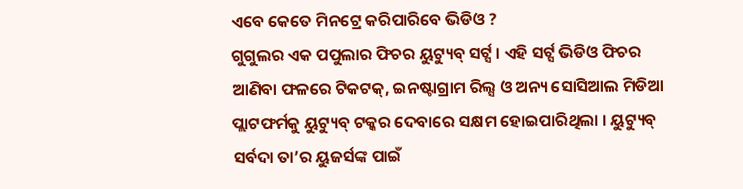ଏବେ କେତେ ମିନଟ୍ରେ କରିପାରିବେ ଭିଡିଓ ?
ଗୁଗୁଲର ଏକ ପପୁଲାର ଫିଚର ୟୁଟ୍ୟୁବ୍ ସର୍ଟ୍ସ । ଏହି ସର୍ଟ୍ସ ଭିଡିଓ ଫିଚର ଆଣିବା ଫଳରେ ଟିକଟକ୍, ଇନଷ୍ଟାଗ୍ରାମ ରିଲ୍ସ ଓ ଅନ୍ୟ ସୋସିଆଲ ମିଡିଆ ପ୍ଲାଟଫର୍ମକୁ ୟୁଟ୍ୟୁବ୍ ଟକ୍କର ଦେବାରେ ସକ୍ଷମ ହୋଇପାରିଥିଲା । ୟୁଟ୍ୟୁବ୍ ସର୍ବଦା ତା’ର ୟୁଜର୍ସଙ୍କ ପାଇଁ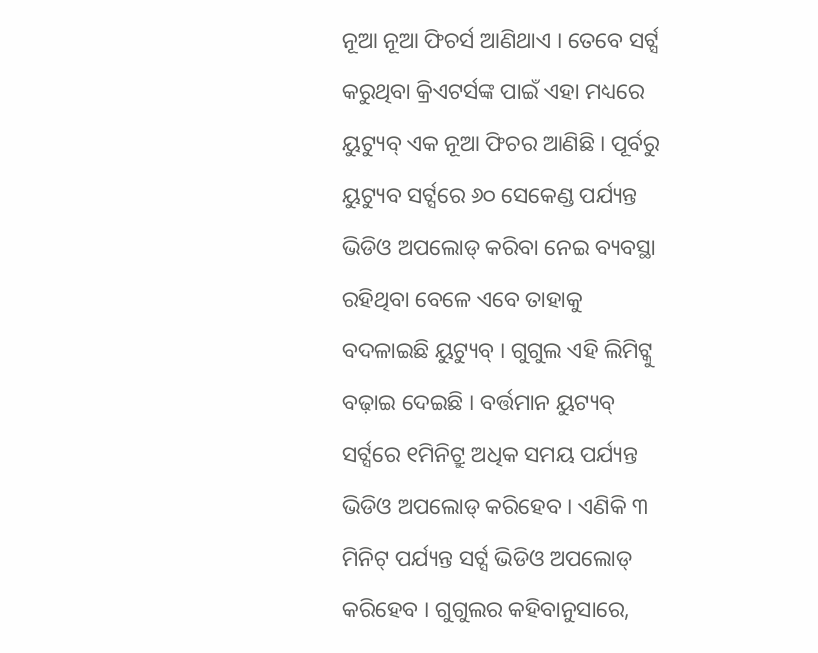ନୂଆ ନୂଆ ଫିଚର୍ସ ଆଣିଥାଏ । ତେବେ ସର୍ଟ୍ସ କରୁଥିବା କ୍ରିଏଟର୍ସଙ୍କ ପାଇଁ ଏହା ମଧ୍ୟରେ ୟୁଟ୍ୟୁବ୍ ଏକ ନୂଆ ଫିଚର ଆଣିଛି । ପୂର୍ବରୁ ୟୁଟ୍ୟୁବ ସର୍ଟ୍ସରେ ୬୦ ସେକେଣ୍ଡ ପର୍ଯ୍ୟନ୍ତ ଭିଡିଓ ଅପଲୋଡ୍ କରିବା ନେଇ ବ୍ୟବସ୍ଥା ରହିଥିବା ବେଳେ ଏବେ ତାହାକୁ ବଦଳାଇଛି ୟୁଟ୍ୟୁବ୍ । ଗୁଗୁଲ ଏହି ଲିମିଟ୍କୁ ବଢ଼ାଇ ଦେଇଛି । ବର୍ତ୍ତମାନ ୟୁଟ୍ୟବ୍ ସର୍ଟ୍ସରେ ୧ମିନିଟ୍ରୁ ଅଧିକ ସମୟ ପର୍ଯ୍ୟନ୍ତ ଭିଡିଓ ଅପଲୋଡ୍ କରିହେବ । ଏଣିକି ୩ ମିନିଟ୍ ପର୍ଯ୍ୟନ୍ତ ସର୍ଟ୍ସ ଭିଡିଓ ଅପଲୋଡ୍ କରିହେବ । ଗୁଗୁଲର କହିବାନୁସାରେ,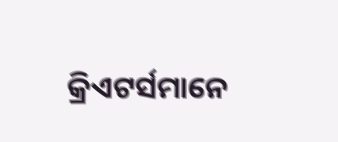କ୍ରିଏଟର୍ସମାନେ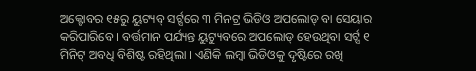ଅକ୍ଟୋବର ୧୫ରୁ ୟୁଟ୍ୟବ୍ ସର୍ଟ୍ସରେ ୩ ମିନଟ୍ର ଭିଡିଓ ଅପଲୋଡ୍ ବା ସେୟାର କରିପାରିବେ । ବର୍ତ୍ତମାନ ପର୍ଯ୍ୟନ୍ତ ୟୁଟ୍ୟୁବରେ ଅପଲୋଡ୍ ହେଉଥିବା ସର୍ଟ୍ସ ୧ ମିନିଟ୍ ଅବଧି ବିଶିଷ୍ଟ ରହିଥିଲା । ଏଣିକି ଲମ୍ୱା ଭିଡିଓକୁ ଦୃଷ୍ଟିରେ ରଖି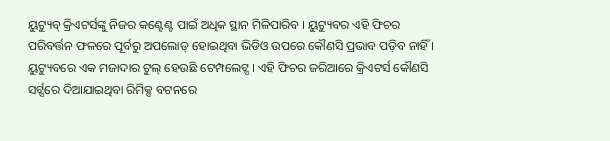ୟୁଟ୍ୟୁବ୍ କ୍ରିଏଟର୍ସଙ୍କୁ ନିଜର କଣ୍ଟେଣ୍ଟ ପାଇଁ ଅଧିକ ସ୍ଥାନ ମିଳିପାରିବ । ୟୁଟ୍ୟୁବର ଏହି ଫିଚର ପରିବର୍ତ୍ତନ ଫଳରେ ପୂର୍ବରୁ ଅପଲୋଡ୍ ହୋଇଥିବା ଭିଡିଓ ଉପରେ କୌଣସି ପ୍ରଭାବ ପଡ଼ିବ ନାହିଁ ।
ୟୁଟ୍ୟୁବରେ ଏକ ମଜାଦାର ଟୁଲ୍ ହେଉଛି ଟେମ୍ପଲେଟ୍ସ । ଏହି ଫିଚର ଜରିଆରେ କ୍ରିଏଟର୍ସ କୌଣସି ସର୍ଟ୍ସରେ ଦିଆଯାଇଥିବା ରିମିକ୍ସ ବଟନରେ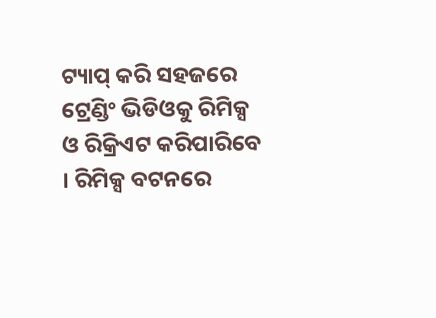ଟ୍ୟାପ୍ କରି ସହଜରେ ଟ୍ରେଣ୍ଡିଂ ଭିଡିଓକୁ ରିମିକ୍ସ ଓ ରିକ୍ରିଏଟ କରିପାରିବେ । ରିମିକ୍ସ ବଟନରେ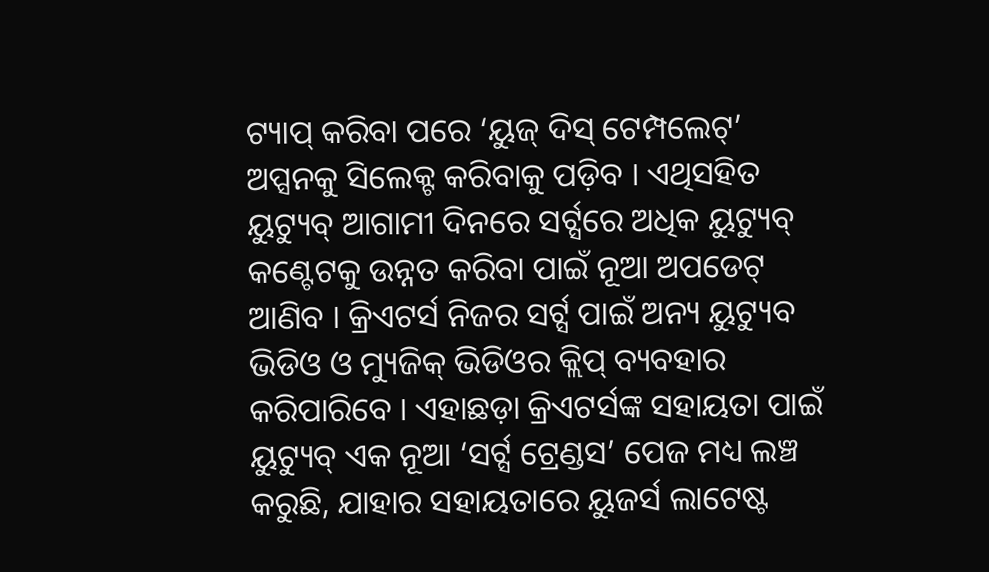ଟ୍ୟାପ୍ କରିବା ପରେ ‘ୟୁଜ୍ ଦିସ୍ ଟେମ୍ପଲେଟ୍’ ଅପ୍ସନକୁ ସିଲେକ୍ଟ କରିବାକୁ ପଡ଼ିବ । ଏଥିସହିତ ୟୁଟ୍ୟୁବ୍ ଆଗାମୀ ଦିନରେ ସର୍ଟ୍ସରେ ଅଧିକ ୟୁଟ୍ୟୁବ୍ କଣ୍ଟେଟକୁ ଉନ୍ନତ କରିବା ପାଇଁ ନୂଆ ଅପଡେଟ୍ ଆଣିବ । କ୍ରିଏଟର୍ସ ନିଜର ସର୍ଟ୍ସ ପାଇଁ ଅନ୍ୟ ୟୁଟ୍ୟୁବ ଭିଡିଓ ଓ ମ୍ୟୁଜିକ୍ ଭିଡିଓର କ୍ଲିପ୍ ବ୍ୟବହାର କରିପାରିବେ । ଏହାଛଡ଼ା କ୍ରିଏଟର୍ସଙ୍କ ସହାୟତା ପାଇଁ ୟୁଟ୍ୟୁବ୍ ଏକ ନୂଆ ‘ସର୍ଟ୍ସ ଟ୍ରେଣ୍ଡସ’ ପେଜ ମଧ୍ୟ ଲଞ୍ଚ କରୁଛି, ଯାହାର ସହାୟତାରେ ୟୁଜର୍ସ ଲାଟେଷ୍ଟ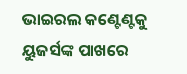ଭାଇରଲ କଣ୍ଟେଣ୍ଟକୁ ୟୁଜର୍ସଙ୍କ ପାଖରେ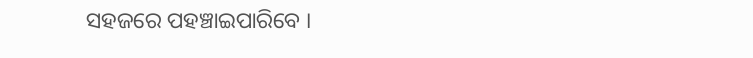ସହଜରେ ପହଞ୍ଚାଇପାରିବେ ।